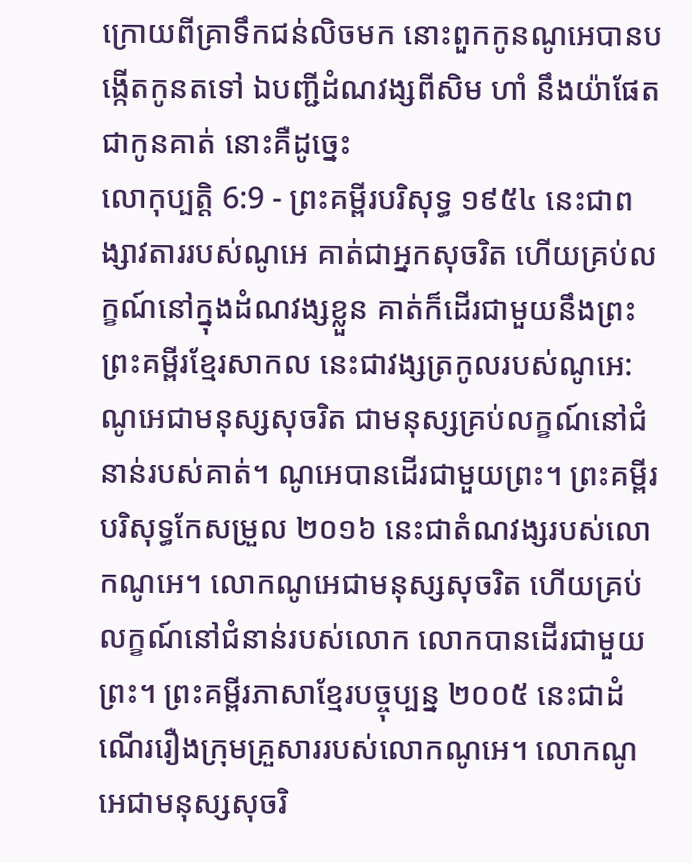ក្រោយពីគ្រាទឹកជន់លិចមក នោះពួកកូនណូអេបានបង្កើតកូនតទៅ ឯបញ្ជីដំណវង្សពីសិម ហាំ នឹងយ៉ាផែតជាកូនគាត់ នោះគឺដូច្នេះ
លោកុប្បត្តិ 6:9 - ព្រះគម្ពីរបរិសុទ្ធ ១៩៥៤ នេះជាពង្សាវតាររបស់ណូអេ គាត់ជាអ្នកសុចរិត ហើយគ្រប់លក្ខណ៍នៅក្នុងដំណវង្សខ្លួន គាត់ក៏ដើរជាមួយនឹងព្រះ ព្រះគម្ពីរខ្មែរសាកល នេះជាវង្សត្រកូលរបស់ណូអេ: ណូអេជាមនុស្សសុចរិត ជាមនុស្សគ្រប់លក្ខណ៍នៅជំនាន់របស់គាត់។ ណូអេបានដើរជាមួយព្រះ។ ព្រះគម្ពីរបរិសុទ្ធកែសម្រួល ២០១៦ នេះជាតំណវង្សរបស់លោកណូអេ។ លោកណូអេជាមនុស្សសុចរិត ហើយគ្រប់លក្ខណ៍នៅជំនាន់របស់លោក លោកបានដើរជាមួយព្រះ។ ព្រះគម្ពីរភាសាខ្មែរបច្ចុប្បន្ន ២០០៥ នេះជាដំណើររឿងក្រុមគ្រួសាររបស់លោកណូអេ។ លោកណូអេជាមនុស្សសុចរិ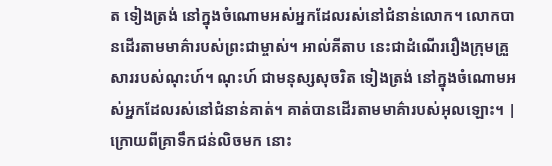ត ទៀងត្រង់ នៅក្នុងចំណោមអស់អ្នកដែលរស់នៅជំនាន់លោក។ លោកបានដើរតាមមាគ៌ារបស់ព្រះជាម្ចាស់។ អាល់គីតាប នេះជាដំណើររឿងក្រុមគ្រួសាររបស់ណុះហ៍។ ណុះហ៍ ជាមនុស្សសុចរិត ទៀងត្រង់ នៅក្នុងចំណោមអស់អ្នកដែលរស់នៅជំនាន់គាត់។ គាត់បានដើរតាមមាគ៌ារបស់អុលឡោះ។ |
ក្រោយពីគ្រាទឹកជន់លិចមក នោះ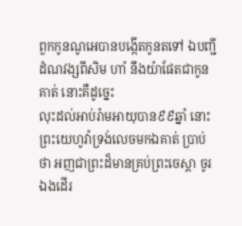ពួកកូនណូអេបានបង្កើតកូនតទៅ ឯបញ្ជីដំណវង្សពីសិម ហាំ នឹងយ៉ាផែតជាកូនគាត់ នោះគឺដូច្នេះ
លុះដល់អាប់រ៉ាមអាយុបាន៩៩ឆ្នាំ នោះព្រះយេហូវ៉ាទ្រង់លេចមកឯគាត់ ប្រាប់ថា អញជាព្រះដ៏មានគ្រប់ព្រះចេស្តា ចូរឯងដើរ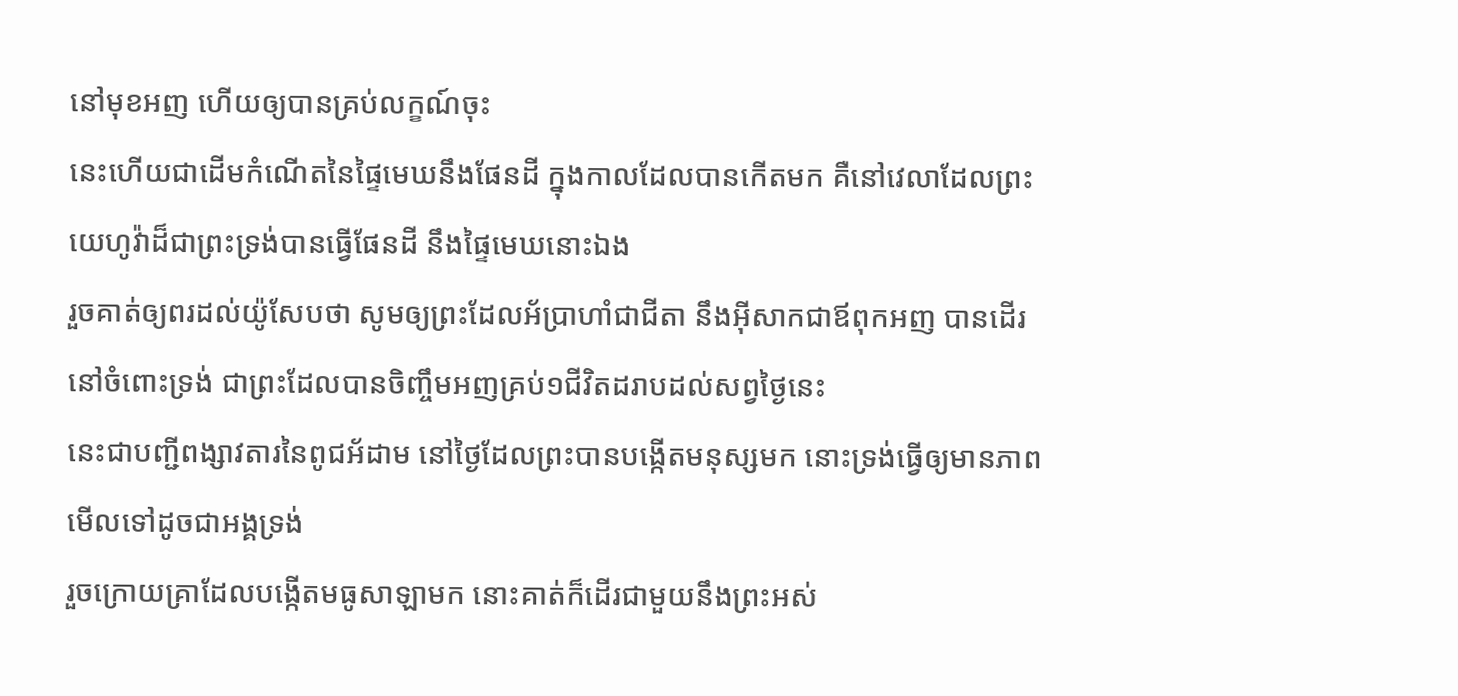នៅមុខអញ ហើយឲ្យបានគ្រប់លក្ខណ៍ចុះ
នេះហើយជាដើមកំណើតនៃផ្ទៃមេឃនឹងផែនដី ក្នុងកាលដែលបានកើតមក គឺនៅវេលាដែលព្រះយេហូវ៉ាដ៏ជាព្រះទ្រង់បានធ្វើផែនដី នឹងផ្ទៃមេឃនោះឯង
រួចគាត់ឲ្យពរដល់យ៉ូសែបថា សូមឲ្យព្រះដែលអ័ប្រាហាំជាជីតា នឹងអ៊ីសាកជាឪពុកអញ បានដើរនៅចំពោះទ្រង់ ជាព្រះដែលបានចិញ្ចឹមអញគ្រប់១ជីវិតដរាបដល់សព្វថ្ងៃនេះ
នេះជាបញ្ជីពង្សាវតារនៃពូជអ័ដាម នៅថ្ងៃដែលព្រះបានបង្កើតមនុស្សមក នោះទ្រង់ធ្វើឲ្យមានភាពមើលទៅដូចជាអង្គទ្រង់
រួចក្រោយគ្រាដែលបង្កើតមធូសាឡាមក នោះគាត់ក៏ដើរជាមួយនឹងព្រះអស់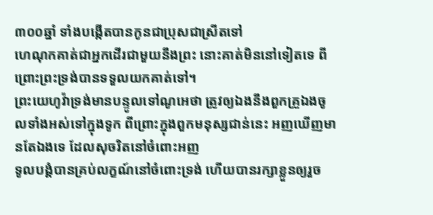៣០០ឆ្នាំ ទាំងបង្កើតបានកូនជាប្រុសជាស្រីតទៅ
ហេណុកគាត់ជាអ្នកដើរជាមួយនឹងព្រះ នោះគាត់មិននៅទៀតទេ ពីព្រោះព្រះទ្រង់បានទទួលយកគាត់ទៅ។
ព្រះយេហូវ៉ាទ្រង់មានបន្ទូលទៅណូអេថា ត្រូវឲ្យឯងនឹងពួកគ្រួឯងចូលទាំងអស់ទៅក្នុងទូក ពីព្រោះក្នុងពួកមនុស្សជាន់នេះ អញឃើញមានតែឯងទេ ដែលសុចរិតនៅចំពោះអញ
ទូលបង្គំបានគ្រប់លក្ខណ៍នៅចំពោះទ្រង់ ហើយបានរក្សាខ្លួនឲ្យរួច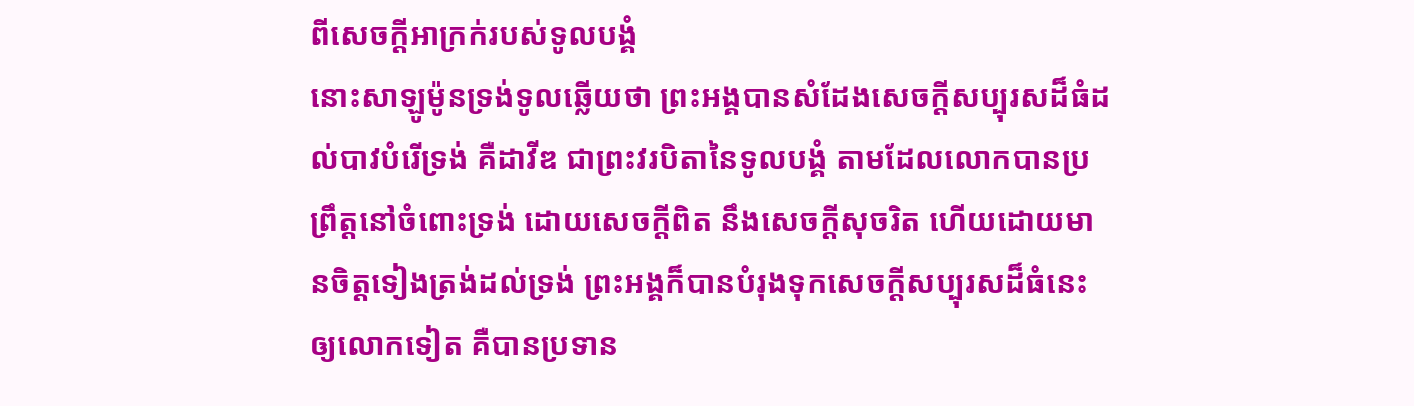ពីសេចក្ដីអាក្រក់របស់ទូលបង្គំ
នោះសាឡូម៉ូនទ្រង់ទូលឆ្លើយថា ព្រះអង្គបានសំដែងសេចក្ដីសប្បុរសដ៏ធំដល់បាវបំរើទ្រង់ គឺដាវីឌ ជាព្រះវរបិតានៃទូលបង្គំ តាមដែលលោកបានប្រព្រឹត្តនៅចំពោះទ្រង់ ដោយសេចក្ដីពិត នឹងសេចក្ដីសុចរិត ហើយដោយមានចិត្តទៀងត្រង់ដល់ទ្រង់ ព្រះអង្គក៏បានបំរុងទុកសេចក្ដីសប្បុរសដ៏ធំនេះ ឲ្យលោកទៀត គឺបានប្រទាន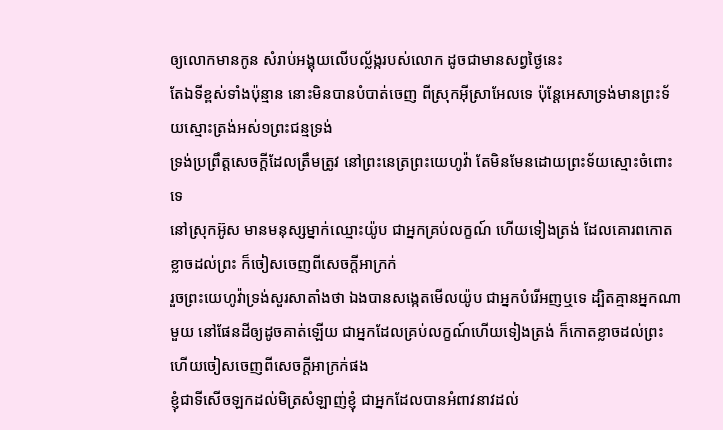ឲ្យលោកមានកូន សំរាប់អង្គុយលើបល្ល័ង្ករបស់លោក ដូចជាមានសព្វថ្ងៃនេះ
តែឯទីខ្ពស់ទាំងប៉ុន្មាន នោះមិនបានបំបាត់ចេញ ពីស្រុកអ៊ីស្រាអែលទេ ប៉ុន្តែអេសាទ្រង់មានព្រះទ័យស្មោះត្រង់អស់១ព្រះជន្មទ្រង់
ទ្រង់ប្រព្រឹត្តសេចក្ដីដែលត្រឹមត្រូវ នៅព្រះនេត្រព្រះយេហូវ៉ា តែមិនមែនដោយព្រះទ័យស្មោះចំពោះទេ
នៅស្រុកអ៊ូស មានមនុស្សម្នាក់ឈ្មោះយ៉ូប ជាអ្នកគ្រប់លក្ខណ៍ ហើយទៀងត្រង់ ដែលគោរពកោតខ្លាចដល់ព្រះ ក៏ចៀសចេញពីសេចក្ដីអាក្រក់
រួចព្រះយេហូវ៉ាទ្រង់សួរសាតាំងថា ឯងបានសង្កេតមើលយ៉ូប ជាអ្នកបំរើអញឬទេ ដ្បិតគ្មានអ្នកណាមួយ នៅផែនដីឲ្យដូចគាត់ឡើយ ជាអ្នកដែលគ្រប់លក្ខណ៍ហើយទៀងត្រង់ ក៏កោតខ្លាចដល់ព្រះ ហើយចៀសចេញពីសេចក្ដីអាក្រក់ផង
ខ្ញុំជាទីសើចឡកដល់មិត្រសំឡាញ់ខ្ញុំ ជាអ្នកដែលបានអំពាវនាវដល់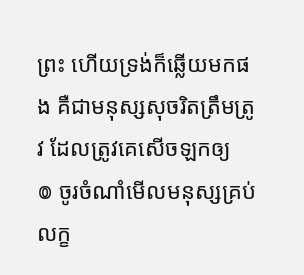ព្រះ ហើយទ្រង់ក៏ឆ្លើយមកផង គឺជាមនុស្សសុចរិតត្រឹមត្រូវ ដែលត្រូវគេសើចឡកឲ្យ
៙ ចូរចំណាំមើលមនុស្សគ្រប់លក្ខ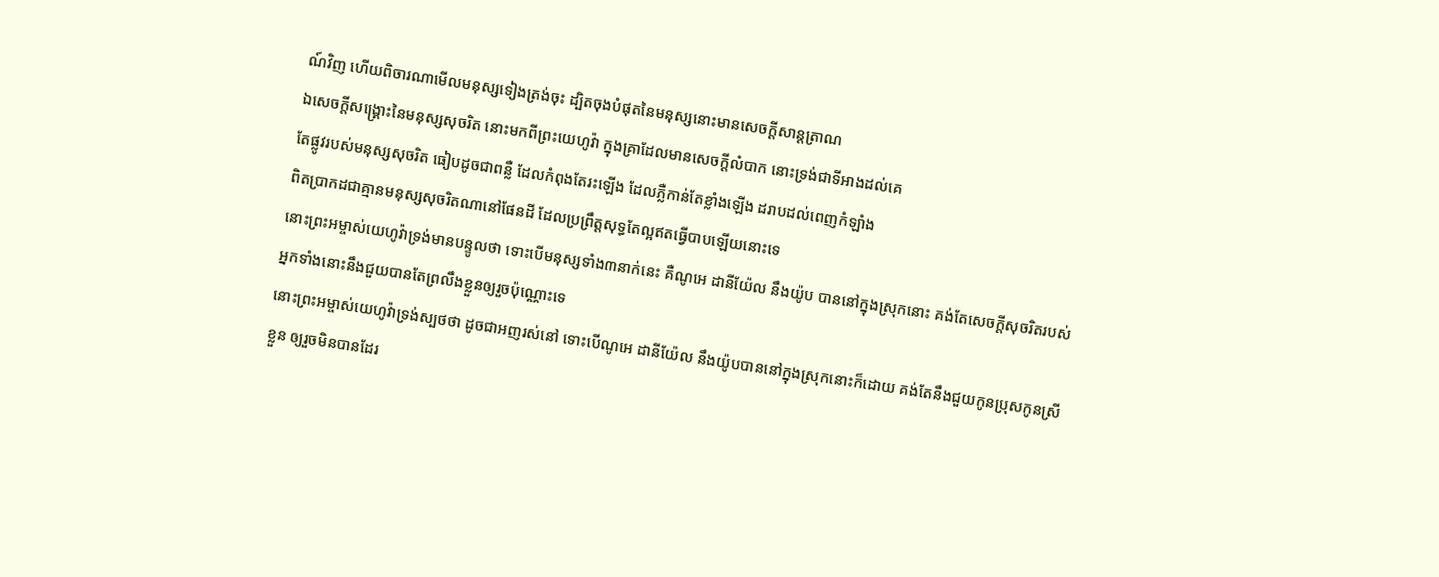ណ៍វិញ ហើយពិចារណាមើលមនុស្សទៀងត្រង់ចុះ ដ្បិតចុងបំផុតនៃមនុស្សនោះមានសេចក្ដីសាន្តត្រាណ
ឯសេចក្ដីសង្គ្រោះនៃមនុស្សសុចរិត នោះមកពីព្រះយេហូវ៉ា ក្នុងគ្រាដែលមានសេចក្ដីលំបាក នោះទ្រង់ជាទីអាងដល់គេ
តែផ្លូវរបស់មនុស្សសុចរិត ធៀបដូចជាពន្លឺ ដែលកំពុងតែរះឡើង ដែលភ្លឺកាន់តែខ្លាំងឡើង ដរាបដល់ពេញកំឡាំង
ពិតប្រាកដជាគ្មានមនុស្សសុចរិតណានៅផែនដី ដែលប្រព្រឹត្តសុទ្ធតែល្អឥតធ្វើបាបឡើយនោះទេ
នោះព្រះអម្ចាស់យេហូវ៉ាទ្រង់មានបន្ទូលថា ទោះបើមនុស្សទាំង៣នាក់នេះ គឺណូអេ ដានីយ៉ែល នឹងយ៉ូប បាននៅក្នុងស្រុកនោះ គង់តែសេចក្ដីសុចរិតរបស់អ្នកទាំងនោះនឹងជួយបានតែព្រលឹងខ្លួនឲ្យរួចប៉ុណ្ណោះទេ
នោះព្រះអម្ចាស់យេហូវ៉ាទ្រង់ស្បថថា ដូចជាអញរស់នៅ ទោះបើណូអេ ដានីយ៉ែល នឹងយ៉ូបបាននៅក្នុងស្រុកនោះក៏ដោយ គង់តែនឹងជួយកូនប្រុសកូនស្រីខ្លួន ឲ្យរួចមិនបានដែរ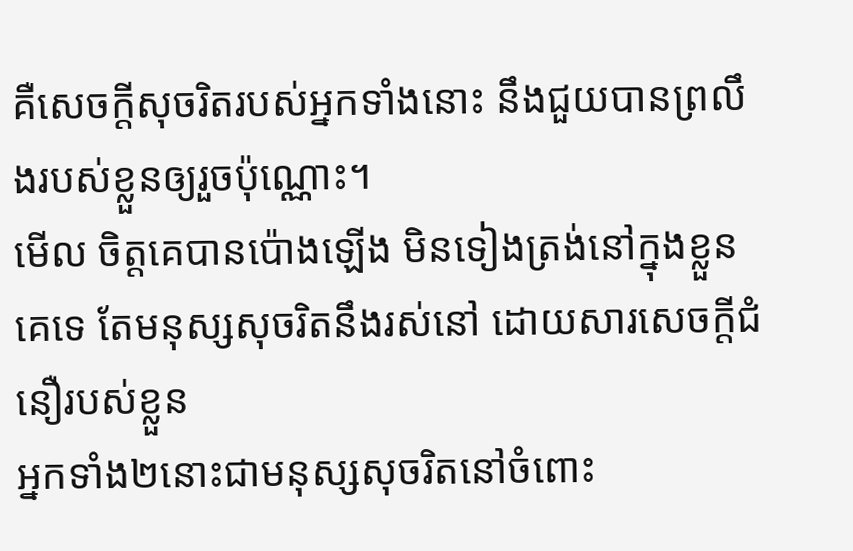គឺសេចក្ដីសុចរិតរបស់អ្នកទាំងនោះ នឹងជួយបានព្រលឹងរបស់ខ្លួនឲ្យរួចប៉ុណ្ណោះ។
មើល ចិត្តគេបានប៉ោងឡើង មិនទៀងត្រង់នៅក្នុងខ្លួនគេទេ តែមនុស្សសុចរិតនឹងរស់នៅ ដោយសារសេចក្ដីជំនឿរបស់ខ្លួន
អ្នកទាំង២នោះជាមនុស្សសុចរិតនៅចំពោះ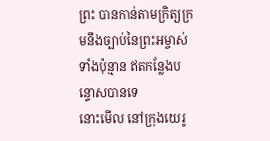ព្រះ បានកាន់តាមក្រិត្យក្រមនឹងច្បាប់នៃព្រះអម្ចាស់ទាំងប៉ុន្មាន ឥតកន្លែងបន្ទោសបានទេ
នោះមើល នៅក្រុងយេរូ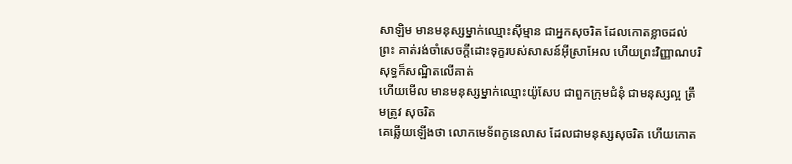សាឡិម មានមនុស្សម្នាក់ឈ្មោះស៊ីម្មាន ជាអ្នកសុចរិត ដែលកោតខ្លាចដល់ព្រះ គាត់រង់ចាំសេចក្ដីដោះទុក្ខរបស់សាសន៍អ៊ីស្រាអែល ហើយព្រះវិញ្ញាណបរិសុទ្ធក៏សណ្ឋិតលើគាត់
ហើយមើល មានមនុស្សម្នាក់ឈ្មោះយ៉ូសែប ជាពួកក្រុមជំនុំ ជាមនុស្សល្អ ត្រឹមត្រូវ សុចរិត
គេឆ្លើយឡើងថា លោកមេទ័ពកូនេលាស ដែលជាមនុស្សសុចរិត ហើយកោត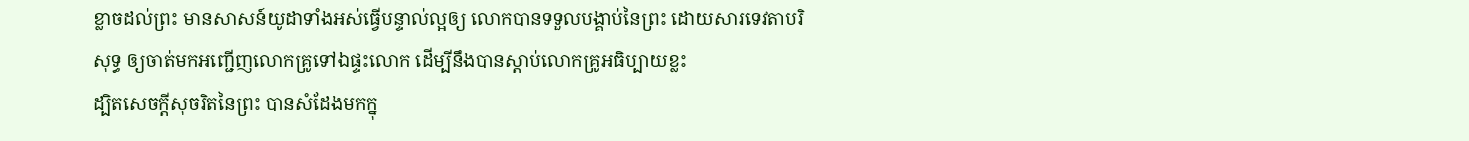ខ្លាចដល់ព្រះ មានសាសន៍យូដាទាំងអស់ធ្វើបន្ទាល់ល្អឲ្យ លោកបានទទួលបង្គាប់នៃព្រះ ដោយសារទេវតាបរិសុទ្ធ ឲ្យចាត់មកអញ្ជើញលោកគ្រូទៅឯផ្ទះលោក ដើម្បីនឹងបានស្តាប់លោកគ្រូអធិប្បាយខ្លះ
ដ្បិតសេចក្ដីសុចរិតនៃព្រះ បានសំដែងមកក្នុ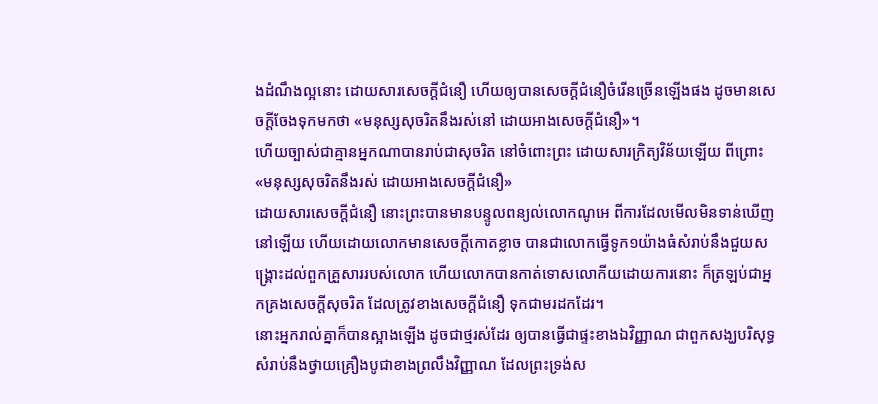ងដំណឹងល្អនោះ ដោយសារសេចក្ដីជំនឿ ហើយឲ្យបានសេចក្ដីជំនឿចំរើនច្រើនឡើងផង ដូចមានសេចក្ដីចែងទុកមកថា «មនុស្សសុចរិតនឹងរស់នៅ ដោយអាងសេចក្ដីជំនឿ»។
ហើយច្បាស់ជាគ្មានអ្នកណាបានរាប់ជាសុចរិត នៅចំពោះព្រះ ដោយសារក្រិត្យវិន័យឡើយ ពីព្រោះ«មនុស្សសុចរិតនឹងរស់ ដោយអាងសេចក្ដីជំនឿ»
ដោយសារសេចក្ដីជំនឿ នោះព្រះបានមានបន្ទូលពន្យល់លោកណូអេ ពីការដែលមើលមិនទាន់ឃើញនៅឡើយ ហើយដោយលោកមានសេចក្ដីកោតខ្លាច បានជាលោកធ្វើទូក១យ៉ាងធំសំរាប់នឹងជួយសង្គ្រោះដល់ពួកគ្រួសាររបស់លោក ហើយលោកបានកាត់ទោសលោកីយដោយការនោះ ក៏ត្រឡប់ជាអ្នកគ្រងសេចក្ដីសុចរិត ដែលត្រូវខាងសេចក្ដីជំនឿ ទុកជាមរដកដែរ។
នោះអ្នករាល់គ្នាក៏បានស្អាងឡើង ដូចជាថ្មរស់ដែរ ឲ្យបានធ្វើជាផ្ទះខាងឯវិញ្ញាណ ជាពួកសង្ឃបរិសុទ្ធ សំរាប់នឹងថ្វាយគ្រឿងបូជាខាងព្រលឹងវិញ្ញាណ ដែលព្រះទ្រង់ស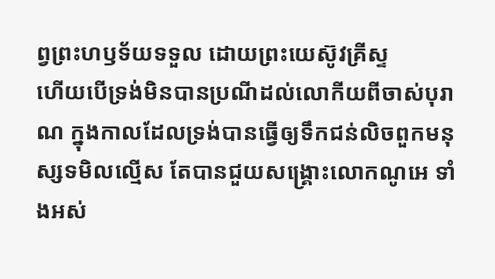ព្វព្រះហឫទ័យទទួល ដោយព្រះយេស៊ូវគ្រីស្ទ
ហើយបើទ្រង់មិនបានប្រណីដល់លោកីយពីចាស់បុរាណ ក្នុងកាលដែលទ្រង់បានធ្វើឲ្យទឹកជន់លិចពួកមនុស្សទមិលល្មើស តែបានជួយសង្គ្រោះលោកណូអេ ទាំងអស់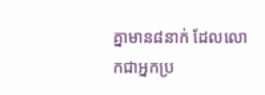គ្នាមាន៨នាក់ ដែលលោកជាអ្នកប្រ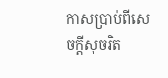កាសប្រាប់ពីសេចក្ដីសុចរិត